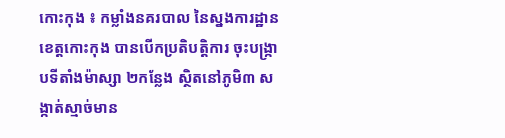កោះកុង ៖ កម្លាំងនគរបាល នៃស្នងការដ្ឋាន ខេត្ដកោះកុង បានបើកប្រតិបត្ដិការ ចុះបង្ក្រាបទីតាំងម៉ាស្សា ២កន្លែង ស្ថិតនៅភូមិ៣ សង្កាត់ស្មាច់មាន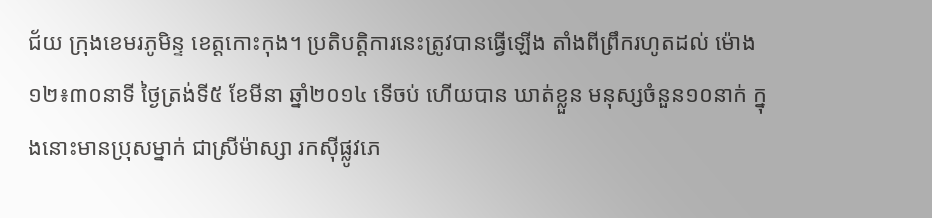ជ័យ ក្រុងខេមរភូមិន្ទ ខេត្ដកោះកុង។ ប្រតិបត្ដិការនេះត្រូវបានធ្វើឡើង តាំងពីព្រឹករហូតដល់ ម៉ោង ១២៖៣០នាទី ថ្ងៃត្រង់ទី៥ ខែមីនា ឆ្នាំ២០១៤ ទើចប់ ហើយបាន ឃាត់ខ្លួន មនុស្សចំនួន១០នាក់ ក្នុងនោះមានប្រុសម្នាក់ ជាស្រីម៉ាស្សា រកស៊ីផ្លូវភេ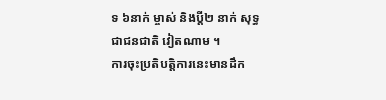ទ ៦នាក់ ម្ចាស់ និងប្ដី២ នាក់ សុទ្ធជាជនជាតិ វៀតណាម ។
ការចុះប្រតិបត្ដិការនេះមានដឹក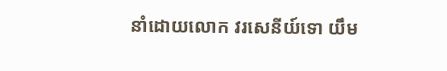នាំដោយលោក វរសេនីយ៍ទោ យឹម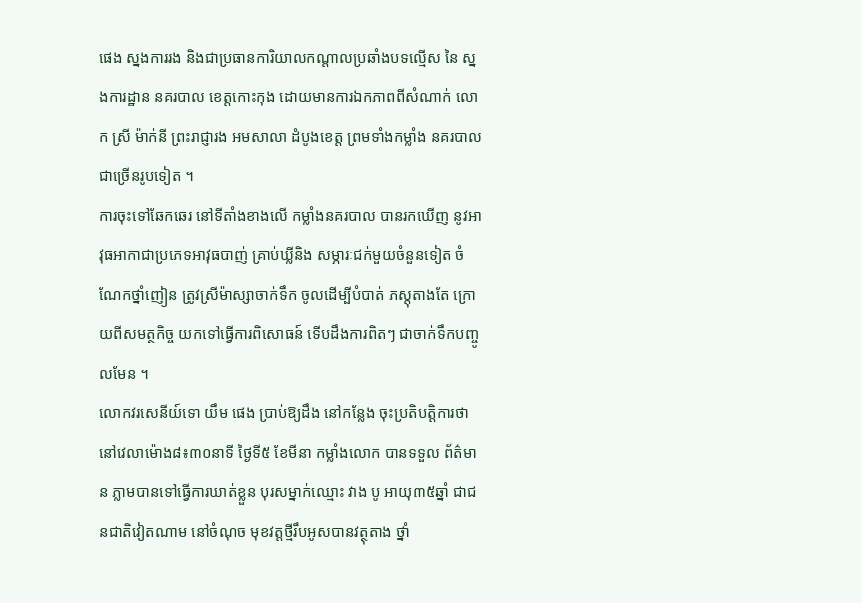ផេង ស្នងការរង និងជាប្រធានការិយាលកណ្តាលប្រឆាំងបទល្មើស នៃ ស្នងការដ្ឋាន នគរបាល ខេត្ដកោះកុង ដោយមានការឯកភាពពីសំណាក់ លោក ស្រី ម៉ាក់នី ព្រះរាជ្ញារង អមសាលា ដំបូងខេត្ដ ព្រមទាំងកម្លាំង នគរបាលជាច្រើនរូបទៀត ។
ការចុះទៅឆែកឆេរ នៅទីតាំងខាងលើ កម្លាំងនគរបាល បានរកឃើញ នូវអាវុធអាកាជាប្រភេទអាវុធបាញ់ គ្រាប់ឃ្លីនិង សម្ភារៈជក់មួយចំនួនទៀត ចំណែកថ្នាំញៀន ត្រូវស្រីម៉ាស្សាចាក់ទឹក ចូលដើម្បីបំបាត់ ភស្តុតាងតែ ក្រោយពីសមត្ថកិច្ច យកទៅធ្វើការពិសោធន៍ ទើបដឹងការពិតៗ ជាចាក់ទឹកបញ្ចូលមែន ។
លោកវរសេនីយ៍ទោ យឹម ផេង ប្រាប់ឱ្យដឹង នៅកន្លែង ចុះប្រតិបត្ដិការថា នៅវេលាម៉ោង៨៖៣០នាទី ថ្ងៃទី៥ ខែមីនា កម្លាំងលោក បានទទួល ព័ត៌មាន ភ្លាមបានទៅធ្វើការឃាត់ខ្លួន បុរសម្នាក់ឈ្មោះ វាង បូ អាយុ៣៥ឆ្នាំ ជាជនជាតិវៀតណាម នៅចំណុច មុខវត្ដថ្មីរឹបអូសបានវត្ថុតាង ថ្នាំ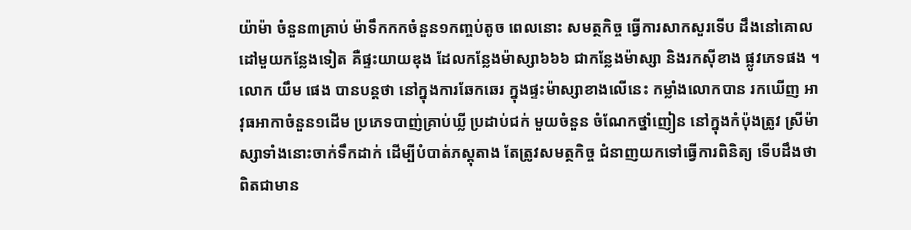យ៉ាម៉ា ចំនួន៣គ្រាប់ ម៉ាទឹកកកចំនួន១កញ្ចប់តូច ពេលនោះ សមត្ថកិច្ច ធ្វើការសាកសួរទើប ដឹងនៅគោលដៅមួយកន្លែងទៀត គឺផ្ទះយាយឌុង ដែលកន្លែងម៉ាស្សា៦៦៦ ជាកន្លែងម៉ាស្សា និងរកស៊ីខាង ផ្លូវភេទផង ។
លោក យឹម ផេង បានបន្ដថា នៅក្នុងការឆែកឆេរ ក្នុងផ្ទះម៉ាស្សាខាងលើនេះ កម្លាំងលោកបាន រកឃើញ អាវុធអាកាចំនួន១ដើម ប្រភេទបាញ់គ្រាប់ឃ្លី ប្រដាប់ជក់ មួយចំនួន ចំណែកថ្នាំញៀន នៅក្នុងកំប៉ុងត្រូវ ស្រីម៉ាស្សាទាំងនោះចាក់ទឹកដាក់ ដើម្បីបំបាត់ភស្តុតាង តែត្រូវសមត្ថកិច្ច ជំនាញយកទៅធ្វើការពិនិត្យ ទើបដឹងថា ពិតជាមាន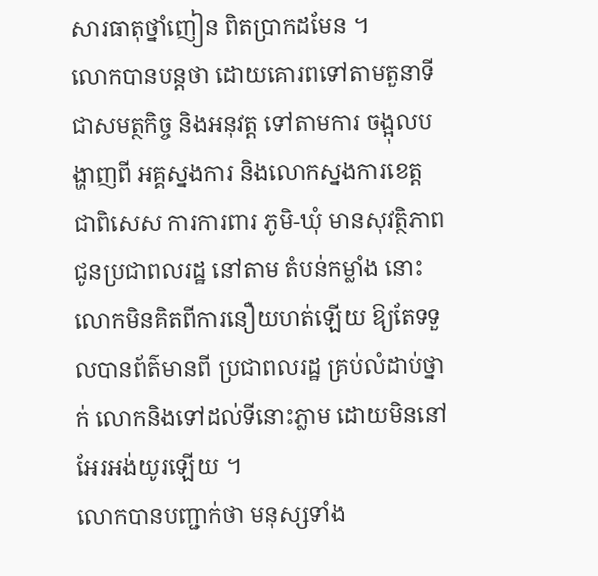សារធាតុថ្នាំញៀន ពិតប្រាកដមែន ។
លោកបានបន្ដថា ដោយគោរពទៅតាមតួនាទី ជាសមត្ថកិច្ច និងអនុវត្ដ ទៅតាមការ ចង្អុលបង្ហាញពី អគ្គស្នងការ និងលោកស្នងការខេត្ដ ជាពិសេស ការការពារ ភូមិ-ឃុំ មានសុវត្ថិភាព ជូនប្រជាពលរដ្ឋ នៅតាម តំបន់កម្លាំង នោះលោកមិនគិតពីការនឿយហត់ឡើយ ឱ្យតែទទួលបានព័ត៌មានពី ប្រជាពលរដ្ឋ គ្រប់លំដាប់ថ្នាក់ លោកនិងទៅដល់ទីនោះភ្លាម ដោយមិននៅអែរអង់យូរឡើយ ។
លោកបានបញ្ជាក់ថា មនុស្សទាំង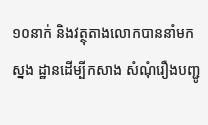១០នាក់ និងវត្ថុតាងលោកបាននាំមកស្នង ដ្ឋានដើម្បីកសាង សំណុំរឿងបញ្ជូ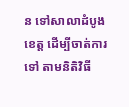ន ទៅសាលាដំបូងខេត្ដ ដើម្បីចាត់ការទៅ តាមនិតិវិធី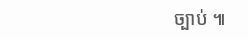ច្បាប់ ៕